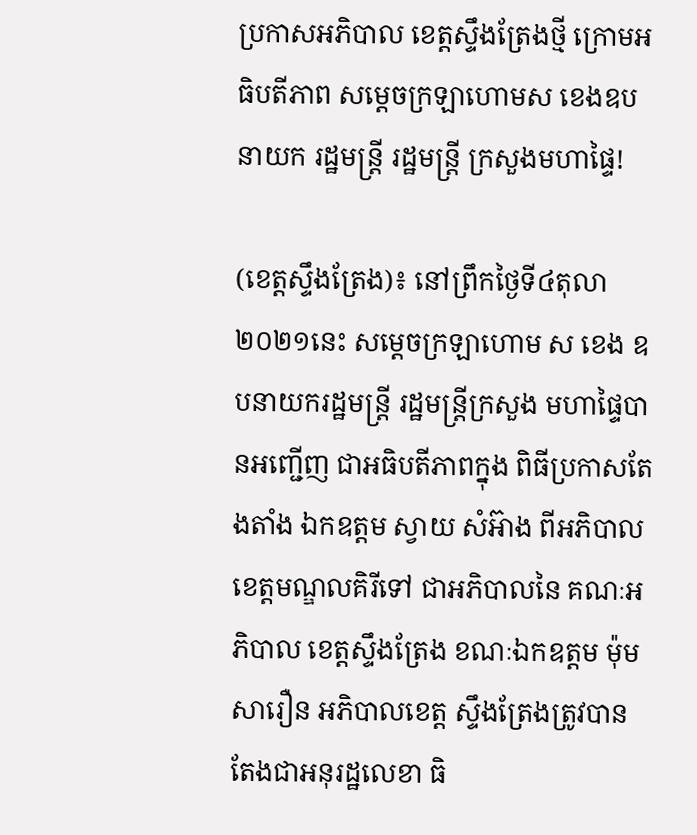ប្រកាសអភិបាល ខេត្តស្ទឹងត្រែងថ្មី ក្រោមអធិបតីភាព សម្តេចក្រឡាហោមស ខេងឧបនាយក រដ្ឋមន្រ្តី រដ្ឋមន្រ្តី ក្រសួងមហាផ្ទៃ!

(ខេត្តស្ទឹងត្រែង)៖ នៅព្រឹកថ្ងៃទី៤តុលា២០២១នេះ សម្តេចក្រឡាហោម ស ខេង ឧបនាយករដ្ឋមន្ត្រី រដ្ឋមន្ត្រីក្រសួង មហាផ្ទៃបានអញ្ជើញ ជាអធិបតីភាពក្នុង ពិធីប្រកាសតែងតាំង ឯកឧត្តម ស្វាយ សំអ៊ាង ពីអភិបាល ខេត្តមណ្ឌលគិរីទៅ ជាអភិបាលនៃ គណៈអភិបាល ខេត្តស្ទឹងត្រែង ខណៈឯកឧត្តម ម៉ុម សារឿន អភិបាលខេត្ត ស្ទឹងត្រែងត្រូវបាន តែងជាអនុរដ្ឋលេខា ធិ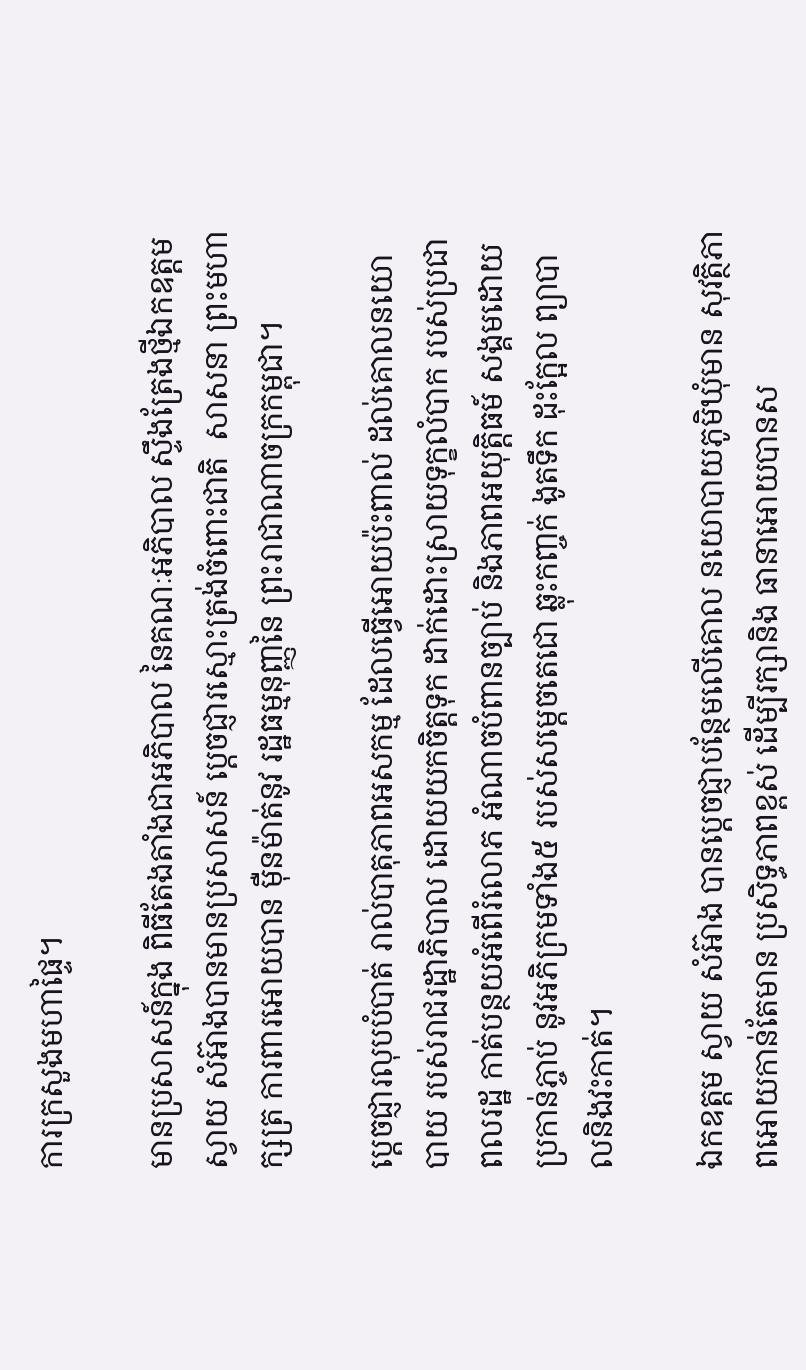ការក្រសួងមហាផ្ទៃ។

មានប្រសាសន៍ក្នុង ពិធីតែងតាំងជាអភិបាល នៃគណៈអភិបាល ស្ទឹងត្រែងថ្មីឯកឧត្តមស្វាយ សំអ៊ាងបានមានប្រសាសន៍ ប្តេចជ្ញារស្មោះត្រង់ចំពោះជាតិ  សាសនា ព្រះមហាក្សត្រ ការពារអោយបាន ម៉ឺនម៉ាត់នូវ រដ្ឋធម្មនុញ្ញនៃ ព្រះរាជាណាចក្រកម្ពុជា។

ប្តេចជ្ញារលុបបំបាត់ រាល់បាតុភាពអសកម្ម ដែលធ្វើអោយប៉ះពាល់ ដល់គោលនយោបាយ របស់រាជរដ្ឋាភិបាល ដោយយកចិត្តទុក ដាក់ដោះស្រាយទុក្ខលំបាក របស់ប្រជាពលរដ្ឋ កាត់បន្ថយអំពើរំលោភ អំណាចបំពានច្បាប់ និងភាពអយុត្តិធម៍ សង្គមដោយប្រកាន់ភ្ចាប់ នូវអភិក្រមទាំង៥ របស់សម្តេចតេជោ ឆ្លុះកញ្ចក់ ងូតទឹក ដុះក្អែល ព្យាបាលនិងវះកាត់។

ឯកឧត្តម ស្វាយ សំអ៊ាង បានប្តេចជ្ញាបន្ថែមលើគោល នយោបាយភូមិឃុំមាន សុវត្ថិភាពអោយកាន់តែមាន ប្រសិទ្ធភាពខ្ពស់ ដើម្បីរក្សានិង ធានាអោយបានស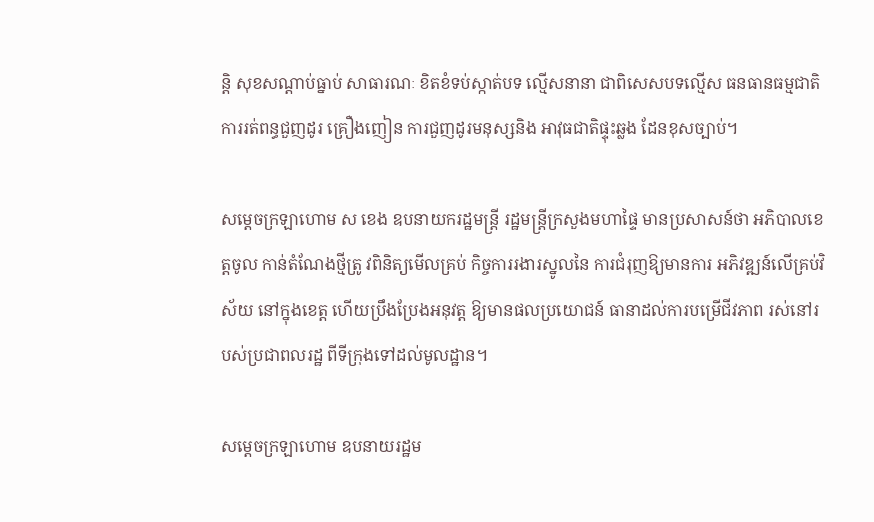ន្តិ សុខសណ្តាប់ធ្នាប់ សាធារណៈ ខិតខំទប់ស្កាត់បទ ល្មើសនានា ជាពិសេសបទល្មើស ធនធានធម្មជាតិ ការរត់ពន្ធជួញដូរ គ្រឿងញៀន ការជួញដូរមនុស្សនិង អាវុធជាតិផ្ទុះឆ្លង ដែនខុសច្បាប់។

សម្តេចក្រឡាហោម ស ខេង ឧបនាយករដ្ឋមន្ត្រី រដ្ឋមន្ត្រីក្រសួងមហាផ្ទៃ មានប្រសាសន៍ថា អភិបាលខេត្តចូល កាន់តំណែងថ្មីត្រូ វពិនិត្យមើលគ្រប់ កិច្ចការរងារស្នូលនៃ ការជំរុញឱ្យមានការ អភិវឌ្ឍន៍លើគ្រប់វិស័យ នៅក្នុងខេត្ត ហើយប្រឹងប្រែងអនុវត្ត ឱ្យមានផលប្រយោជន៍ ធានាដល់ការបម្រើជីវភាព រស់នៅរបស់ប្រជាពលរដ្ឋ ពីទីក្រុងទៅដល់មូលដ្ឋាន។

សម្តេចក្រឡាហោម ឧបនាយរដ្ឋម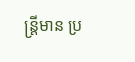ន្ត្រីមាន ប្រ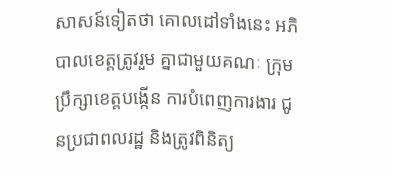សាសន៍ទៀតថា គោលដៅទាំងនេះ អភិបាលខេត្តត្រូវរួម គ្នាជាមួយគណៈ ក្រុមប្រឹក្សាខេត្តបង្កើន ការបំពេញការងារ ជូនប្រជាពលរដ្ឋ និងត្រូវពិនិត្យ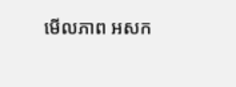មើលភាព អសក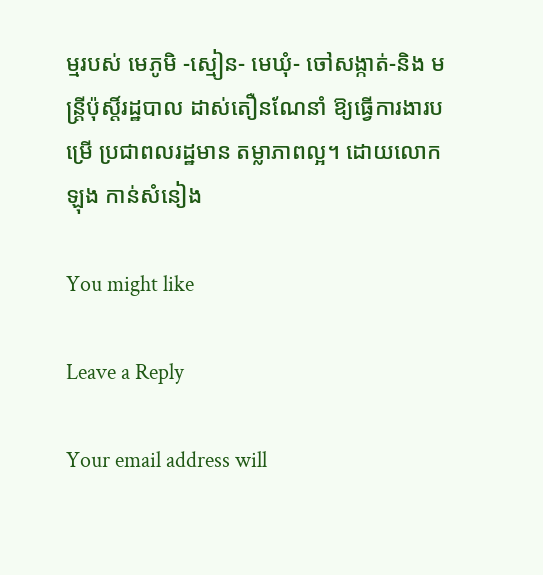ម្មរបស់ មេភូមិ -ស្មៀន- មេឃុំ- ចៅសង្កាត់-និង មន្ត្រីប៉ុស្តិ៍រដ្ឋបាល ដាស់តឿនណែនាំ ឱ្យធ្វើការងារបម្រើ ប្រជាពលរដ្ឋមាន តម្លាភាពល្អ។ ដោយលោក ឡុង កាន់សំនៀង

You might like

Leave a Reply

Your email address will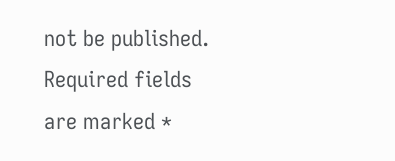not be published. Required fields are marked *